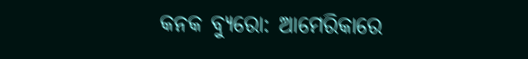କନକ ବ୍ୟୁରୋ: ଆମେରିକାରେ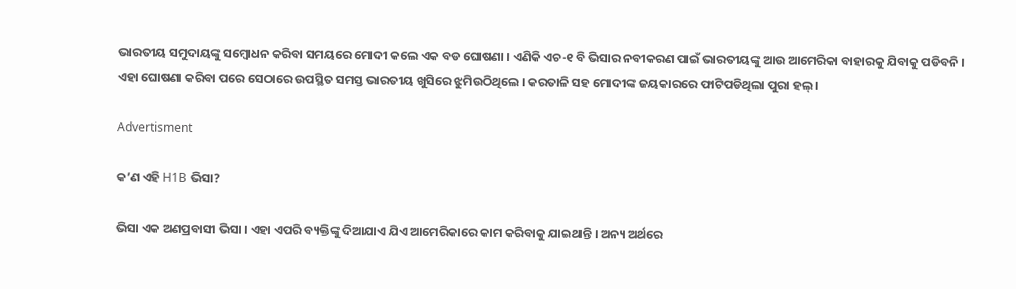ଭାରତୀୟ ସମୁଦାୟଙ୍କୁ ସମ୍ବୋଧନ କରିବା ସମୟରେ ମୋଦୀ କଲେ ଏକ ବଡ ଘୋଷଣା । ଏଣିକି ଏଚ-୧ ବି ଭିସାର ନବୀକରଣ ପାଇଁ ଭାରତୀୟଙ୍କୁ ଆଉ ଆମେରିକା ବାହାରକୁ ଯିବାକୁ ପଡିବନି । ଏହା ଘୋଷଣା କରିବା ପରେ ସେଠାରେ ଉପସ୍ଥିତ ସମସ୍ତ ଭାରତୀୟ ଖୁସିରେ ଝୁମିଉଠିଥିଲେ । କରତାଳି ସହ ମୋଦୀଙ୍କ ଜୟକାରରେ ଫାଟିପଡିଥିଲା ପୁରା ହଲ୍ ।

Advertisment

କ’ଣ ଏହି H1B ଭିସା?

ଭିସା ଏକ ଅଣପ୍ରବାସୀ ଭିସା । ଏହା ଏପରି ବ୍ୟକ୍ତିଙ୍କୁ ଦିଆଯାଏ ଯିଏ ଆମେରିକାରେ କାମ କରିବାକୁ ଯାଇଥାନ୍ତି । ଅନ୍ୟ ଅର୍ଥରେ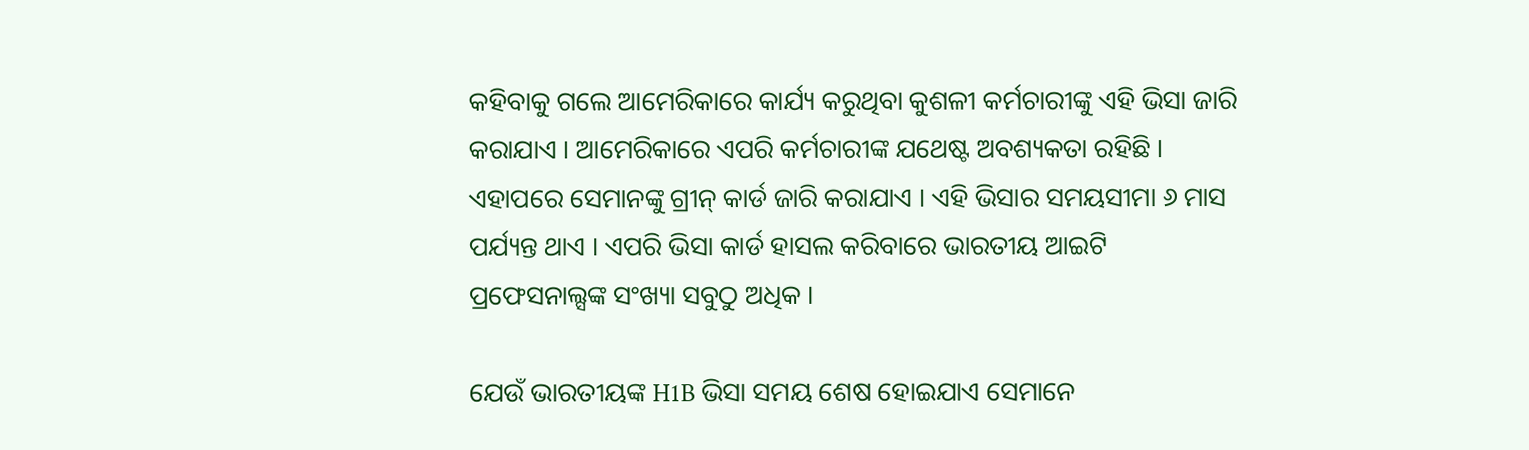କହିବାକୁ ଗଲେ ଆମେରିକାରେ କାର୍ଯ୍ୟ କରୁଥିବା କୁଶଳୀ କର୍ମଚାରୀଙ୍କୁ ଏହି ଭିସା ଜାରି କରାଯାଏ । ଆମେରିକାରେ ଏପରି କର୍ମଚାରୀଙ୍କ ଯଥେଷ୍ଟ ଅବଶ୍ୟକତା ରହିଛି । ଏହାପରେ ସେମାନଙ୍କୁ ଗ୍ରୀନ୍ କାର୍ଡ ଜାରି କରାଯାଏ । ଏହି ଭିସାର ସମୟସୀମା ୬ ମାସ ପର୍ଯ୍ୟନ୍ତ ଥାଏ । ଏପରି ଭିସା କାର୍ଡ ହାସଲ କରିବାରେ ଭାରତୀୟ ଆଇଟି ପ୍ରଫେସନାଲ୍ସଙ୍କ ସଂଖ୍ୟା ସବୁଠୁ ଅଧିକ ।

ଯେଉଁ ଭାରତୀୟଙ୍କ H1B ଭିସା ସମୟ ଶେଷ ହୋଇଯାଏ ସେମାନେ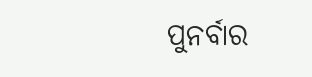ପୁନର୍ବାର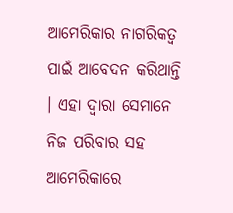ଆମେରିକାର ନାଗରିକତ୍ୱ ପାଇଁ ଆବେଦନ କରିଥାନ୍ତି । ଏହା ଦ୍ୱାରା ସେମାନେ ନିଜ ପରିବାର ସହ ଆମେରିକାରେ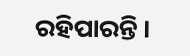ରହିପାରନ୍ତି ।